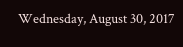Wednesday, August 30, 2017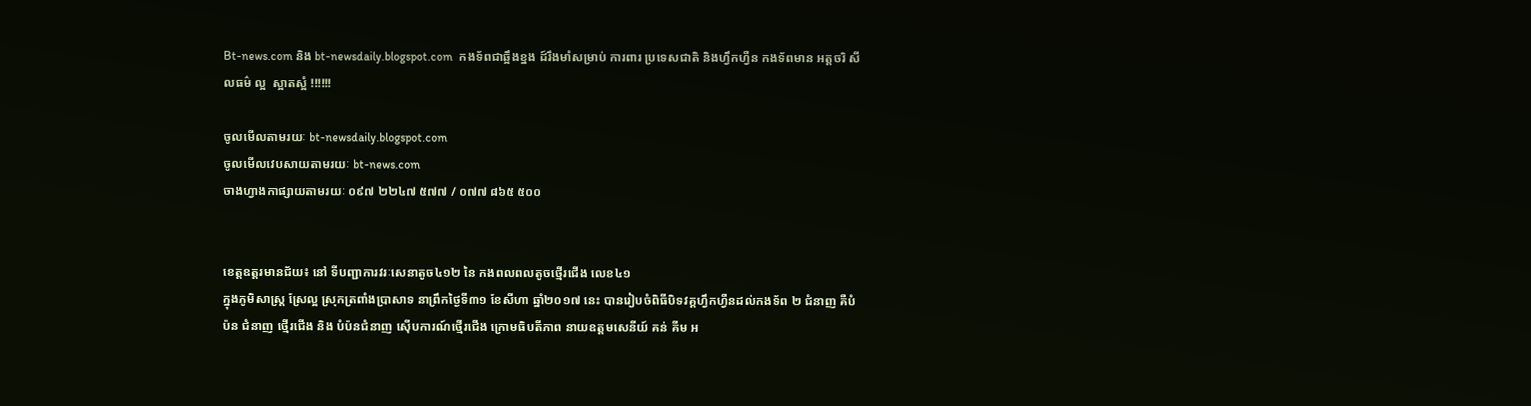Bt-news.com និង bt-newsdaily.blogspot.com  កងទ័ពជាឆ្អឹងខ្នង ដ៍រឹងមាំសម្រាប់ ការពារ ប្រទេសជាតិ និងហ្វឹកហ្វឺន កងទ័ពមាន អត្តចរិ សីលធម៌ ល្អ  ស្អាតស្អំ !!!!!!

ចូលមើលតាមរយៈ bt-newsdaily.blogspot.com
ចូលមើលវេបសាយតាមរយៈ bt-news.com
ចាងហ្វាងកាផ្សាយតាមរយៈ ០៩៧ ២២៤៧ ៥៧៧ / ០៧៧ ៨៦៥ ៥០០


ខេត្តឧត្តរមានជ័យ៖ នៅ ទីបញ្ជាការវរៈសេនាតូច៤១២ នៃ កងពលពលតូចថ្មើរជើង លេខ៤១
ក្នុងភូមិសាស្រ្ត ស្រែល្អ ស្រុកត្រពាំងប្រាសាទ នាព្រឹកថ្ងៃទី៣១ ខែសីហា ឆ្នាំ២០១៧ នេះ បានរៀបចំពិធីបិទវគ្គហ្វឹកហ្វឺនដល់កងទ័ព ២ ជំនាញ គឺបំប៉ន ជំនាញ ថ្មើរជើង និង បំប៉នជំនាញ ស៊ើបការណ៍ថ្មើរជើង ក្រោមធិបតីភាព នាយឧត្តមសេនីយ៍ គន់ គីម អ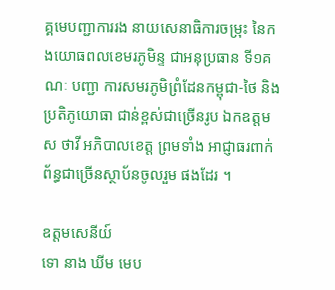គ្គមេបញ្ជាការរង នាយសេនាធិការចម្រុះ នៃកងយោធពលខេមរភូមិន្ទ ជាអនុប្រធាន ទី១គណៈ បញ្ជា ការសមរភូមិព្រំដែនកម្ពុជា-ថៃ និងប្រតិភូយោធា ជាន់ខ្ពស់ជាច្រើនរូប ឯកឧត្តម ស ថាវី អភិបាលខេត្ត ព្រមទាំង អាជ្ញាធរពាក់ព័ន្ធជាច្រើនស្ថាប័នចូលរួម ផងដែរ ។

ឧត្តមសេនីយ៍
ទោ នាង ឃីម មេប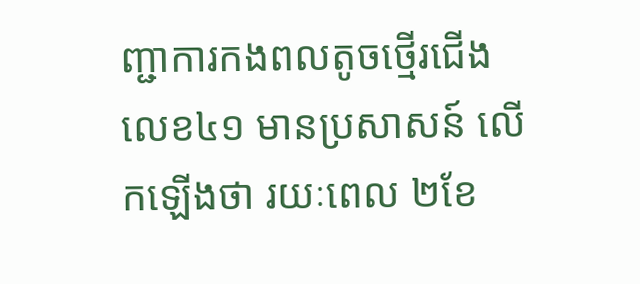ញ្ជាការកងពលតូចថ្មើរជើងលេខ៤១ មានប្រសាសន៍ លើកឡើងថា រយៈពេល ២ខែ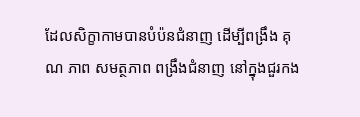ដែលសិក្ខាកាមបានបំប៉នជំនាញ ដើម្បីពង្រឹង គុណ ភាព សមត្ថភាព ពង្រឹងជំនាញ នៅក្នុងជួរកង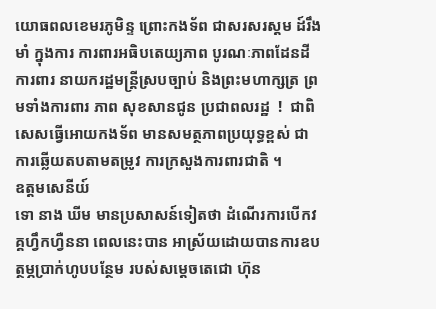យោធពលខេមរភូមិន្ទ ព្រោះកងទ័ព ជាសរសរស្តម ដ៍រឹងមាំ ក្នុងការ ការពារអធិបតេយ្យភាព បូរណៈភាពដែនដី ការពារ នាយករដ្ឋមន្រ្តីស្របច្បាប់ និងព្រះមហាក្សត្រ ព្រមទាំងការពារ ភាព សុខសានជូន ប្រជាពលរដ្ឋ  !  ជាពិសេសធ្វើអោយកងទ័ព មានសមត្ថភាពប្រយុទ្ធខ្ពស់ ជាការឆ្លើយតបតាមតម្រូវ ការក្រសួងការពារជាតិ ។
ឧត្តមសេនីយ៍
ទោ នាង ឃីម មានប្រសាសន៍ទៀតថា ដំណើរការបើកវគ្គហ្វឹកហ្វឺននា ពេលនេះបាន អាស្រ័យដោយបានការឧបត្ថម្ភប្រាក់ហូបបន្ថែម របស់សម្តេចតេជោ ហ៊ុន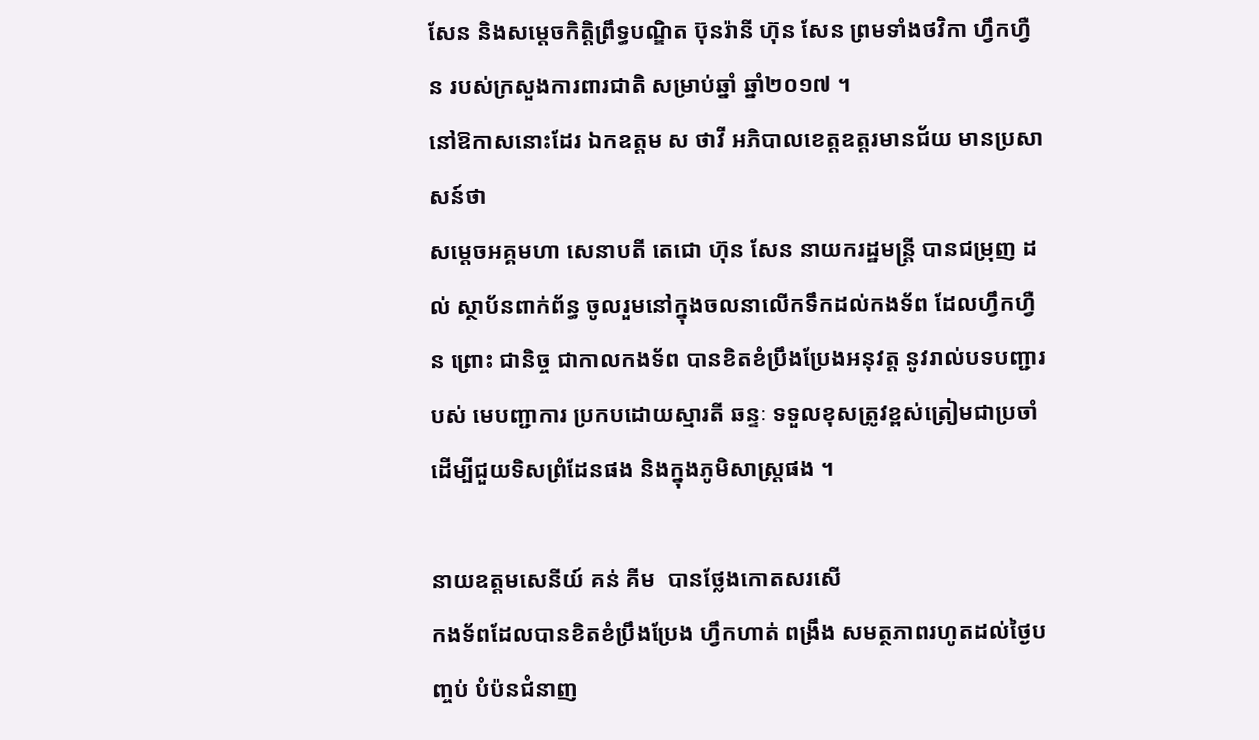សែន និងសម្តេចកិត្តិព្រឹទ្ធបណ្ឌិត ប៊ុនរ៉ានី ហ៊ុន សែន ព្រមទាំងថវិកា ហ្វឹកហ្វឺន របស់ក្រសួងការពារជាតិ សម្រាប់ឆ្នាំ ឆ្នាំ២០១៧ ។
នៅឱកាសនោះដែរ ឯកឧត្តម ស ថាវី អភិបាលខេត្តឧត្តរមានជ័យ មានប្រសាសន៍ថា
សម្តេចអគ្គមហា សេនាបតី តេជោ ហ៊ុន សែន នាយករដ្ឋមន្រ្តី បានជម្រុញ ដល់ ស្ថាប័នពាក់ព័ន្ធ ចូលរួមនៅក្នុងចលនាលើកទឹកដល់កងទ័ព ដែលហ្វឹកហ្វឺន ព្រោះ ជានិច្ច ជាកាលកងទ័ព បានខិតខំប្រឹងប្រែងអនុវត្ត នូវរាល់បទបញ្ជារបស់ មេបញ្ជាការ ប្រកបដោយស្មារតី ឆន្ទៈ ទទួលខុសត្រូវខ្ពស់ត្រៀមជាប្រចាំដើម្បីជួយទិសព្រំដែនផង និងក្នុងភូមិសាស្រ្តផង ។

នាយឧត្តមសេនីយ៍ គន់ គីម  បានថ្លែងកោតសរសើ
កងទ័ពដែលបានខិតខំប្រឹងប្រែង ហ្វឹកហាត់ ពង្រឹង សមត្ថភាពរហូតដល់ថ្ងៃបញ្ចប់ បំប៉នជំនាញ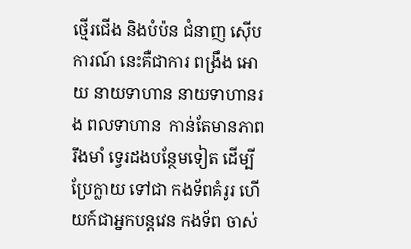ថ្មើរជើង និងបំប៉ន ជំនាញ ស៊ើបការណ៍ នេះគឺជាការ ពង្រឹង អោយ នាយទាហាន នាយទាហានរង ពលទាហាន  កាន់តែមានភាព រឹងមាំ ទ្វេរដងបន្ថែមទៀត ដើម្បី ប្រែក្លាយ ទៅជា កងទ័ពគំរូរ ហើយក៍ជាអ្នកបន្តវេន កងទ័ព ចាស់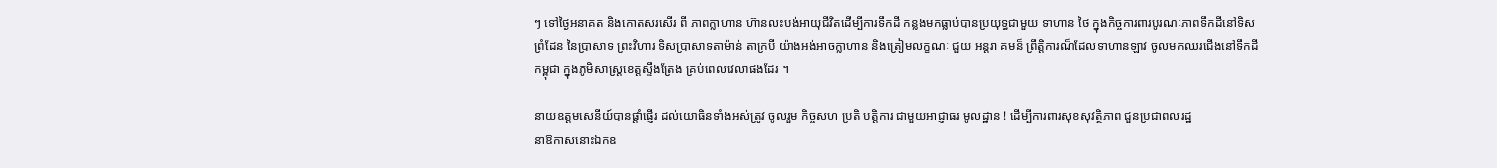ៗ ទៅថ្ងៃអនាគត និងកោតសរសើរ ពី ភាពក្លាហាន ហ៊ានលះបង់អាយុជីវិតដើម្បីការទឹកដី កន្លងមកធ្លាប់បានប្រយុទ្ធជាមួយ ទាហាន ថៃ ក្នុងកិច្ចការពារបូរណៈភាពទឹកដីនៅទិសព្រំដែន នៃប្រាសាទ ព្រះវិហារ ទិសប្រាសាទតាម៉ាន់ តាក្របី យ៉ាងអង់អាចក្លាហាន និងត្រៀមលក្ខណៈ ជួយ អន្តរា គមន៏ ព្រឹត្តិការណ៏ដែលទាហានឡាវ ចូលមកឈរជើងនៅទឹកដីកម្ពុជា ក្នុងភូមិសាស្រ្តខេត្តស្ទឹងត្រែង គ្រប់ពេលវេលាផងដែរ ។

នាយឧត្តមសេនីយ៍បានផ្តាំផ្ញើរ ដល់យោធិនទាំងអស់ត្រូវ ចូលរួម កិច្ចសហ ប្រតិ បត្តិការ ជាមួយអាជ្ញាធរ មូលដ្ឋាន ! ដើម្បីការពារសុខសុវត្ថិភាព ជួនប្រជាពលរដ្ឋ
នាឱកាសនោះឯកឧ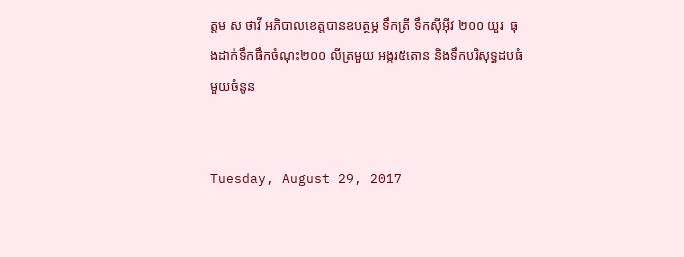ត្តម ស ថាវី អភិបាលខេត្តបានឧបត្ថម្ភ ទឹកត្រី ទឹកស៊ីអ៊ីវ ២០០ យួរ  ធុងដាក់ទឹកផឹកចំណុះ២០០ លីត្រមួយ អង្ករ៥តោន និងទឹកបរិសុទ្ធដបធំ មួយចំនូន


Tuesday, August 29, 2017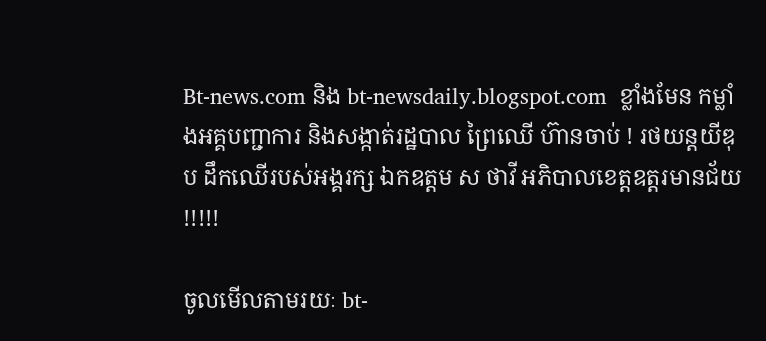Bt-news.com និង bt-newsdaily.blogspot.com  ខ្លាំងមែន កម្លាំងអគ្គបញ្ជាការ និងសង្កាត់រដ្ឋបាល ព្រៃឈើ ហ៊ានចាប់ ! រថយន្តយីឌុប ដឹកឈើរបស់អង្គរក្ស ឯកឧត្តម ស ថាវី អភិបាលខេត្តឧត្តរមានជ័យ !!!!!

ចូលមើលតាមរយៈ bt-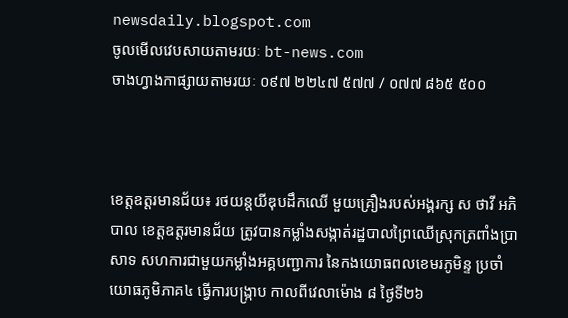newsdaily.blogspot.com
ចូលមើលវេបសាយតាមរយៈ bt-news.com
ចាងហ្វាងកាផ្សាយតាមរយៈ ០៩៧ ២២៤៧ ៥៧៧ / ០៧៧ ៨៦៥ ៥០០



ខេត្តឧត្តរមានជ័យ៖ រថយន្តយីឌុបដឹកឈើ មួយគ្រឿងរបស់អង្គរក្ស ស ថាវី អភិបាល ខេត្តឧត្តរមានជ័យ ត្រូវបានកម្លាំងសង្កាត់រដ្ឋបាលព្រៃឈើស្រុកត្រពាំងប្រាសាទ សហការជាមួយកម្លាំងអគ្គបញ្ជាការ នៃកងយោធពលខេមរភូមិន្ទ ប្រចាំយោធភូមិភាគ៤ ធ្វើការបង្ក្រាប កាលពីវេលាម៉ោង ៨ ថ្ងៃទី២៦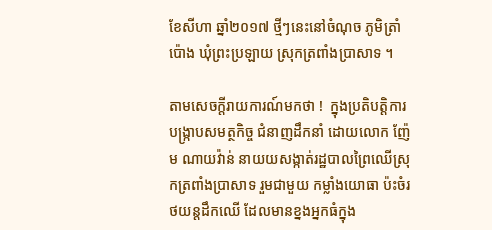ខែសីហា ឆ្នាំ២០១៧ ថ្មីៗនេះនៅចំណុច ភូមិត្រាំប៉ោង ឃុំព្រះប្រឡាយ ស្រុកត្រពាំងប្រាសាទ ។

តាមសេចក្តីរាយការណ៍មកថា !  ក្នុងប្រតិបត្តិការបង្ក្រាបសមត្ថកិច្ច ជំនាញដឹកនាំ ដោយលោក ញ៉ែម ណាយវ៉ាន់ នាយយសង្កាត់រដ្ឋបាលព្រៃឈើស្រុកត្រពាំងប្រាសាទ រួមជាមួយ កម្លាំងយោធា ប៉ះចំរថយន្តដឹកឈើ ដែលមានខ្នងអ្នកធំក្នុង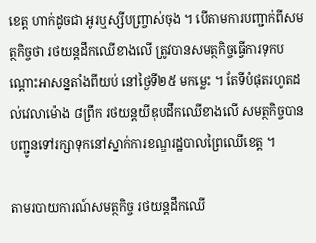ខេត្ត ហាក់ដូចជា អូរឬស្សីបញ្ច្រាស់ចុង ។ បើតាមការបញ្ជាក់ពីសមត្ថកិច្ចថា រថយន្តដឹកឈើខាងលើ ត្រូវបានសមត្ថកិច្ចធ្វើការទុកបណ្តោះអាសន្នតាំងពីយប់ នៅថ្ងៃទី២៥ មកម្លេះ ។ តែទីបំផុតរហូតដល់វេលាម៉ោង ៨ព្រឹក រថយន្តយីឌុបដឹកឈើខាងលើ សមត្ថកិច្ចបាន បញ្ជូនទៅរក្សាទុកនៅស្នាក់ការខណ្ឌរដ្ឋបាលព្រៃឈើខេត្ត ។

តាមរបាយការណ៍សមត្ថកិច្ច រថយន្តដឹកឈើ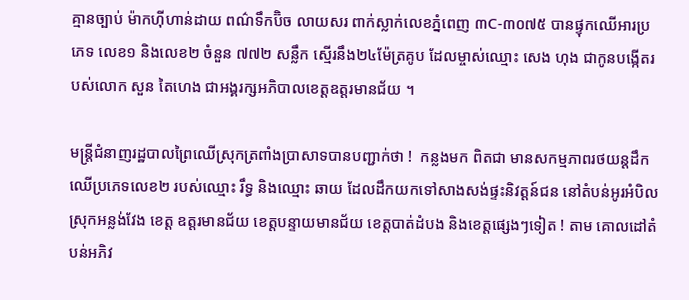គ្មានច្បាប់ ម៉ាកហ៊ីហាន់ដាយ ពណ៌ទឹកប៊ិច លាយសរ ពាក់ស្លាក់លេខភ្នំពេញ ៣C-៣០៧៥ បានផ្ទុកឈើអារប្រភេទ លេខ១ និងលេខ២ ចំនួន ៧៧២ សន្លឹក ស្មើរនឹង២៤ម៉ែត្រគូប ដែលម្ចាស់ឈ្មោះ សេង ហុង ជាកូនបង្កើតរបស់លោក សួន តៃហេង ជាអង្គរក្សអភិបាលខេត្តឧត្តរមានជ័យ ។

មន្រ្តីជំនាញរដ្ឋបាលព្រៃឈើស្រុកត្រពាំងប្រាសាទបានបញ្ជាក់ថា !  កន្លងមក ពិតជា មានសកម្មភាពរថយន្តដឹកឈើប្រភេទលេខ២ របស់ឈ្មោះ រឹទ្ធ និងឈ្មោះ ឆាយ ដែលដឹកយកទៅសាងសង់ផ្ទះនិវត្តន៍ជន នៅតំបន់អូរអំបិល ស្រុកអន្លង់វែង ខេត្ត ឧត្តរមានជ័យ ខេត្តបន្ទាយមានជ័យ ខេត្តបាត់ដំបង និងខេត្តផ្សេងៗទៀត ! តាម គោលដៅតំបន់អភិវ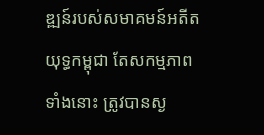ឌ្ឍន៍របស់សមាគមន៍អតីតយុទ្ធកម្ពុជា តែសកម្មភាពទាំងនោះ ត្រូវបានស្ង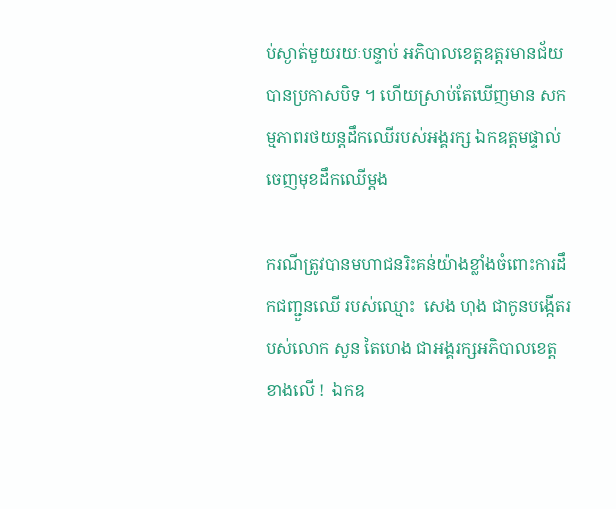ប់ស្ងាត់មួយរយៈបន្ទាប់ អភិបាលខេត្តឧត្តរមានជ័យ បានប្រកាសបិទ ។ ហើយស្រាប់តែឃើញមាន សកម្មភាពរថយន្តដឹកឈើរបស់អង្គរក្ស ឯកឧត្តមផ្ទាល់ ចេញមុខដឹកឈើម្តង

ករណីត្រូវបានមហាជនរិះគន់យ៉ាងខ្លាំងចំពោះការដឹកជញ្ជួនឈើ របស់ឈ្មោះ  សេង ហុង ជាកូនបង្កើតរបស់លោក សួន តៃហេង ជាអង្គរក្សអភិបាលខេត្ត ខាងលើ !  ឯកឧ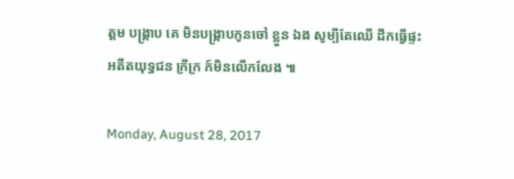ត្តម បង្រ្កាប គេ មិនបង្រ្កាបកូនចៅ ខ្លួន ឯង សូម្បីតែឈើ ដឹកធ្វើផ្ទះអតីតយុទ្ធជន ក្រីក្រ ក៍មិនលើកលែង ៕

Monday, August 28, 2017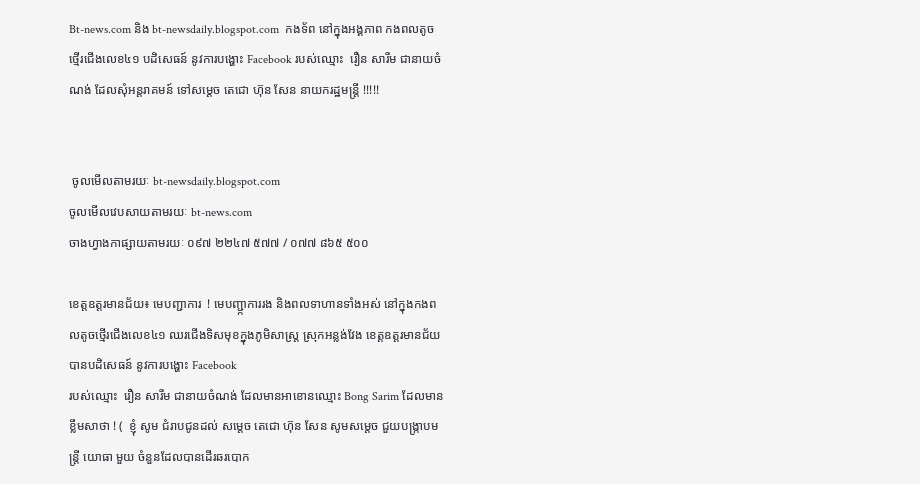Bt-news.com និង bt-newsdaily.blogspot.com  កងទ័ព នៅក្នុងអង្គភាព កងពលតូចថ្មើរជើងលេខ៤១ បដិសេធន៍ នូវការបង្ហោះ Facebook របស់ឈ្មោះ  រឿន សារីម ជានាយចំណង់ ដែលសុំអន្តរាគមន៍ ទៅសម្តេច តេជោ ហ៊ុន សែន នាយករដ្ឋមន្រ្តី !!!!!


 ចូលមើលតាមរយៈ bt-newsdaily.blogspot.com
ចូលមើលវេបសាយតាមរយៈ bt-news.com
ចាងហ្វាងកាផ្សាយតាមរយៈ ០៩៧ ២២៤៧ ៥៧៧ / ០៧៧ ៨៦៥ ៥០០

ខេត្តឧត្តរមានជ័យ៖ មេបញ្ជាការ  ! មេបញ្ជា្កការរង និងពលទាហានទាំងអស់ នៅក្នុងកងពលតូចថ្មើរជើងលេខ៤១ ឈរជើងទិសមុខក្នុងភូមិសាស្រ្ត ស្រុកអន្លង់វែង ខេត្តឧត្តរមានជ័យ បានបដិសេធន៍ នូវការបង្ហោះ Facebook
របស់ឈ្មោះ  រឿន សារីម ជានាយចំណង់ ដែលមានអាខោនឈ្មោះ Bong Sarim ដែលមានខ្លឹមសាថា ! (  ខ្ញុំ សូម ជំរាបជូនដល់ សម្តេច តេជោ ហ៊ុន សែន សូមសម្តេច ជួយបង្រ្កាបមន្រ្តី យោធា មួយ ចំនួនដែលបានដើរឆរបោក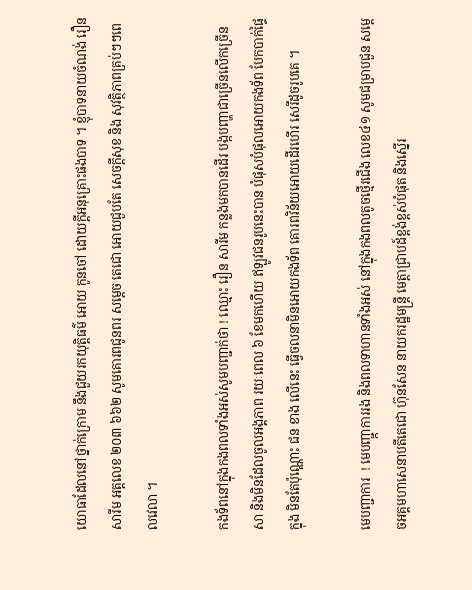យោធាដែលនៅថ្នាក់ក្រោម នឹងជួយរកយុត្តិធម៌ អោយ កូនចៅ ដោយក្ដីអនុគ្រោះផងបាទ ។ ខ្ញុំបាទនាយចំណង់ រឿន សារីម អត្តលេខ ២០៣ ៦៦២ សូមគោរពជូនពរ សម្ដេច តេជោ អោយជួបតែ សេចក្ដីសុខ និង សុវត្ថិភាពគ្រប់ៗៗពេលវេលា ។

កងទ័ពនៅក្នុងកងពលទាំងអស់សូមបញ្ជាក់ថា ! ឈ្មោះ រឿន សារីម កន្លងមកបានដើរ បង្កបញ្ហាជាច្រើនលើកច្រើនសា និងមិនដែលចូលអង្គភាព រយៈពេល ៦ ខែមកហើយ ឥឡូវជនរូបនេះបាន បំផុសបំផុលអោយកងទ័ព បែកបាក់ផ្ទៃក្នុង មិនតែប៉ុណ្ណោះ ជន ខាង លើនេះ ធ្វើចលនាមិនអោយកងទ័ព គោរពវិន័យអោយដើរហើរ សេរីដូចរូបគេ ។

មេបញ្ជាការ  ! មេបញ្ជា្កការរង និងពលទាហានទាំងអស់ នៅក្នុងកងពលតូចថ្មើរជើង លេខ៤១ សូមជម្រាបជួន សម្តេចអគ្គមហាសេនាបតីតេជោ ហ៊ុនសែន នាយករដ្ឋមន្ត្រី មេត្តាជ្រាបដ៍ខ្ពង់ខ្ពស់បំផុត និងស្នើរ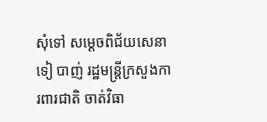សុំទៅ សម្តេចពិជ័យសេនា ទៀ បាញ់ រដ្ឋមន្រ្តីក្រសួងការពារជាតិ ចាត់វិធា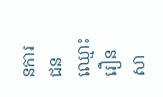នការជនឈ្មោះ  រឿន សា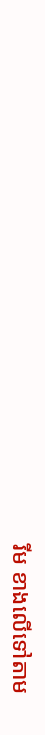រីម ខាងលើទៅតាម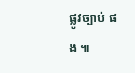ផ្លូវច្បាប់ ផង ៕